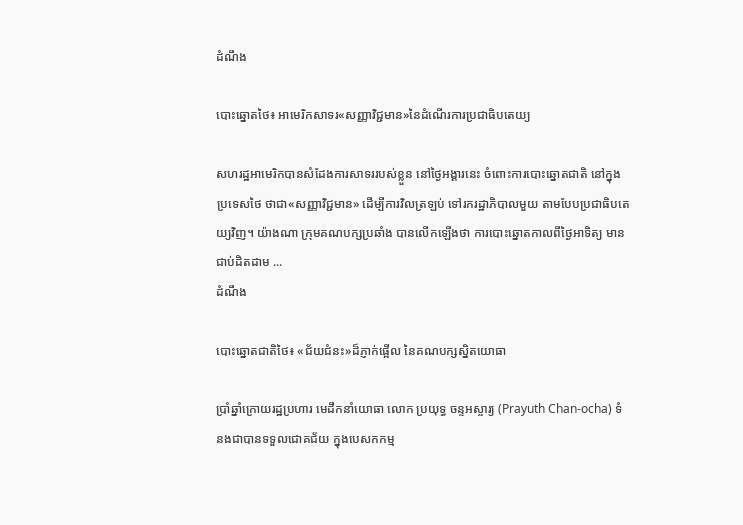ដំណឹង

បោះឆ្នោតថៃ៖ អាមេរិកសាទរ«សញ្ញាវិជ្ជមាន»នៃដំណើរការប្រជាធិបតេយ្យ

សហរដ្ឋអាមេរិកបានសំដែងការសាទររបស់ខ្លួន នៅថ្ងៃអង្គារនេះ ចំពោះការបោះឆ្នោតជាតិ នៅក្នុងប្រទេសថៃ ថាជា«សញ្ញាវិជ្ជមាន» ដើម្បីការវិលត្រឡប់ ទៅរករដ្ឋាភិបាលមួយ តាមបែបប្រជាធិបតេយ្យវិញ។ យ៉ាងណា ក្រុមគណបក្សប្រឆាំង បានលើកឡើងថា ការបោះឆ្នោតកាលពីថ្ងៃអាទិត្យ មានជាប់ដិតដាម ...
ដំណឹង

បោះឆ្នោតជាតិថៃ៖ «ជ័យជំនះ»ដ៏ភ្ញាក់ផ្អើល នៃគណបក្សស្និតយោធា

ប្រាំឆ្នាំក្រោយរដ្ឋប្រហារ មេដឹកនាំយោធា លោក ប្រយុទ្ធ ចន្ទអស្ចារ្យ (Prayuth Chan-ocha) ទំនងជាបានទទួលជោគជ័យ ក្នុងបេសកកម្ម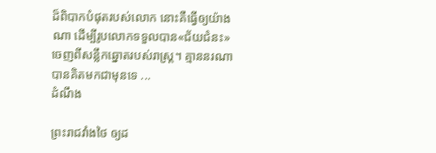ដ៏ពិបាកបំផុតរបស់លោក នោះគឺធ្វើឲ្យយ៉ាងណា ដើម្បីរូបលោកទទួលបាន«ជ័យជំនះ» ចេញពីសន្លឹកឆ្នោតរបស់រាស្ត្រ។ គ្មាននរណាបានគិតមកជាមុនទេ ...
ដំណឹង

ព្រះរាជវាំងថៃ ឲ្យដ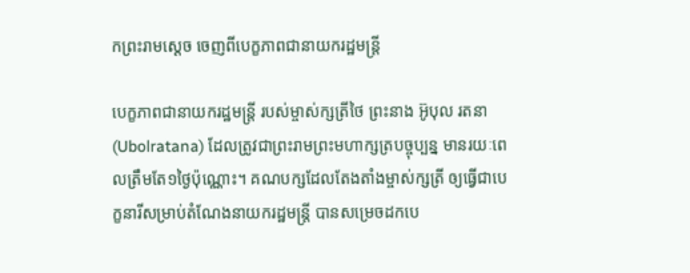កព្រះរាមស្ដេច ចេញពីបេក្ខភាពជានាយករដ្ឋមន្ត្រី

បេក្ខភាពជានាយករដ្ឋមន្ត្រី របស់ម្ចាស់ក្សត្រីថៃ ព្រះនាង អ៊ូបុល រតនា (Ubolratana) ដែលត្រូវជាព្រះរាមព្រះមហាក្សត្របច្ចុប្បន្ន មានរយៈពេលត្រឹមតែ១ថ្ងៃប៉ុណ្ណោះ។ គណបក្សដែលតែងតាំងម្ចាស់ក្សត្រី ឲ្យធ្វើជាបេក្ខនារីសម្រាប់តំណែងនាយករដ្ឋមន្ត្រី បានសម្រេចដកបេ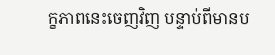ក្ខភាពនេះចេញវិញ បន្ទាប់ពីមានប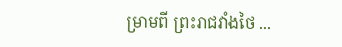ម្រាមពី ព្រះរាជវាំងថៃ ...